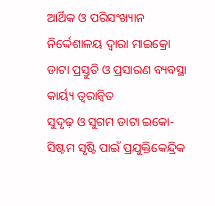ଆର୍ଥିକ ଓ ପରିସଂଖ୍ୟାନ ନିର୍ଦ୍ଦେଶାଳୟ ଦ୍ୱାରା ମାଇକ୍ରୋ ଡାଟା ପ୍ରସ୍ତୁତି ଓ ପ୍ରସାରଣ ବ୍ୟବସ୍ଥା କାର୍ୟ୍ୟ ତ୍ୱରାନ୍ୱିତ
ସୁଦୃଢ଼ ଓ ସୁଗମ ଡାଟା ଇକୋ-ସିଷ୍ଟମ ସୃଷ୍ଟି ପାଇଁ ପ୍ରଯୁକ୍ତିକେନ୍ଦ୍ରିକ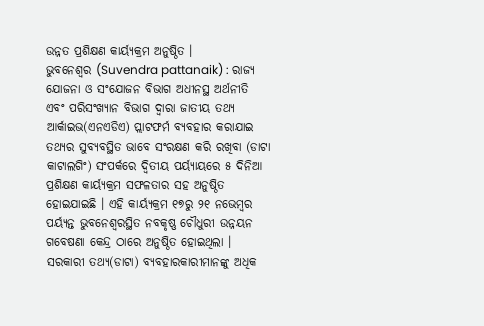ଉନ୍ନତ ପ୍ରଶିକ୍ଷଣ କାର୍ୟ୍ୟକ୍ରମ ଅନୁଷ୍ଠିତ ।
ଭୁବନେଶ୍ୱର (Suvendra pattanaik) : ରାଜ୍ୟ ଯୋଜନା ଓ ସଂଯୋଜନ ବିଭାଗ ଅଧୀନସ୍ଥ ଅର୍ଥନୀତି ଏବଂ ପରିସଂଖ୍ୟାନ ବିଭାଗ ଦ୍ୱାରା ଜାତୀୟ ତଥ୍ୟ ଆର୍କାଇଭ(ଏନଏଡିଏ) ପ୍ଲାଟଫର୍ମ ବ୍ୟବହାର କରାଯାଇ ତଥ୍ୟର ସୁବ୍ୟବସ୍ଥିତ ଭାବେ ସଂରକ୍ଷଣ କରି ରଖିବା (ଡାଟା କାଟାଲଗିଂ) ସଂପର୍କରେ ଦ୍ୱିତୀୟ ପର୍ୟ୍ୟାୟରେ ୫ ଦିନିଆ ପ୍ରଶିକ୍ଷଣ କାର୍ୟ୍ୟକ୍ରମ ସଫଳତାର ସହ ଅନୁଷ୍ଠିତ ହୋଇଯାଇଛି । ଏହି କାର୍ୟ୍ୟକ୍ରମ ୧୭ରୁ ୨୧ ନଭେମ୍ବର ପର୍ୟ୍ୟନ୍ତ ଭୁବନେଶ୍ୱରସ୍ଥିତ ନବକୃଷ୍ଣ ଚୌଧୁରୀ ଉନ୍ନୟନ ଗବେଷଣା କେନ୍ଦ୍ର ଠାରେ ଅନୁଷ୍ଠିତ ହୋଇଥିଲା । ସରକାରୀ ତଥ୍ୟ(ଡାଟା) ବ୍ୟବହାରକାରୀମାନଙ୍କୁ ଅଧିକ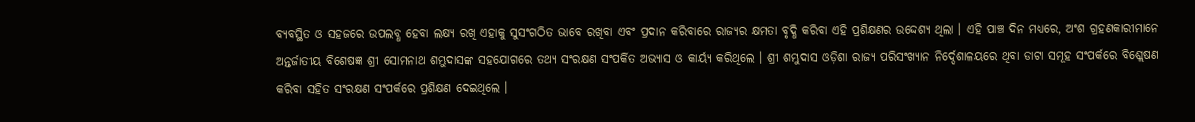ବ୍ୟବସ୍ଥିତ ଓ ସହଜରେ ଉପଲବ୍ଧ ହେବା ଲକ୍ଷ୍ୟ ରଖି ଏହାକୁ ସୁସଂଗଠିତ ଭାବେ ରଖିବା ଏବଂ ପ୍ରଦାନ କରିବାରେ ରାଜ୍ୟର କ୍ଷମତା ବୃଦ୍ଧି କରିବା ଏହି ପ୍ରଶିକ୍ଷଣର ଉଦ୍ଦେଶ୍ୟ ଥିଲା । ଏହି ପାଞ୍ଚ ଦିନ ମଧ୍ୟରେ, ଅଂଶ ଗ୍ରହଣକାରୀମାନେ ଅନ୍ତର୍ଜାତୀୟ ବିଶେଷଜ୍ଞ ଶ୍ରୀ ସୋମନାଥ ଶମ୍ଭୁଦାସଙ୍କ ସହଯୋଗରେ ତଥ୍ୟ ସଂରକ୍ଷଣ ସଂପର୍କିତ ଅଭ୍ୟାସ ଓ କାର୍ୟ୍ୟ କରିଥିଲେ । ଶ୍ରୀ ଶମ୍ଭୁଦାସ ଓଡ଼ିଶା ରାଜ୍ୟ ପରିସଂଖ୍ୟାନ ନିର୍ଦ୍ଦେଶାଳୟରେ ଥିବା ଡାଟା ସମୂହ ସଂପର୍କରେ ବିଶ୍ଲେଷଣ କରିବା ସହିତ ସଂରକ୍ଷଣ ସଂପର୍କରେ ପ୍ରଶିକ୍ଷଣ ଦେଇଥିଲେ ।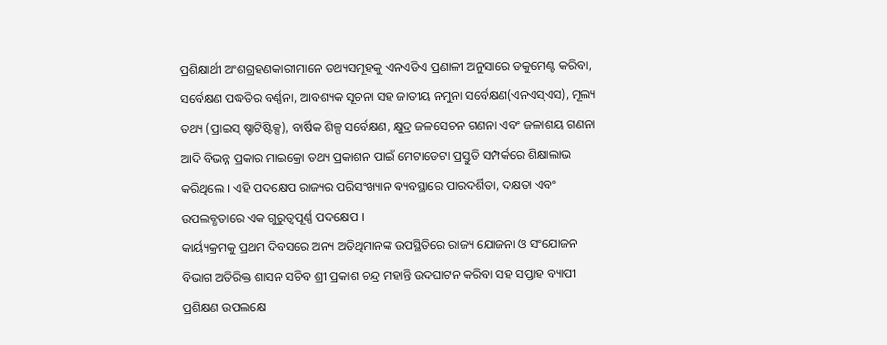ପ୍ରଶିକ୍ଷାର୍ଥୀ ଅଂଶଗ୍ରହଣକାରୀମାନେ ତଥ୍ୟସମୂହକୁ ଏନଏଡିଏ ପ୍ରଣାଳୀ ଅନୁସାରେ ଡକୁମେଣ୍ଟ କରିବା, ସର୍ବେକ୍ଷଣ ପଦ୍ଧତିର ବର୍ଣ୍ଣନା, ଆବଶ୍ୟକ ସୂଚନା ସହ ଜାତୀୟ ନମୁନା ସର୍ବେକ୍ଷଣ(ଏନଏସ୍ଏସ), ମୂଲ୍ୟ ତଥ୍ୟ (ପ୍ରାଇସ୍ ଷ୍ଚାଟିଷ୍ଟିକ୍ସ), ବାର୍ଷିକ ଶିଳ୍ପ ସର୍ବେକ୍ଷଣ, କ୍ଷୁଦ୍ର ଜଳସେଚନ ଗଣନା ଏବଂ ଜଳାଶୟ ଗଣନା ଆଦି ବିଭନ୍ନ ପ୍ରକାର ମାଇକ୍ରୋ ତଥ୍ୟ ପ୍ରକାଶନ ପାଇଁ ମେଟାଡେଟା ପ୍ରସ୍ତୁତି ସମ୍ପର୍କରେ ଶିକ୍ଷାଲାଭ କରିଥିଲେ । ଏହି ପଦକ୍ଷେପ ରାଜ୍ୟର ପରିସଂଖ୍ୟାନ ଵ୍ୟବସ୍ଥାରେ ପାରଦର୍ଶିତା, ଦକ୍ଷତା ଏବଂ ଉପଲବ୍ଧତାରେ ଏକ ଗୁରୁତ୍ୱପୂର୍ଣ୍ଣ ପଦକ୍ଷେପ ।
କାର୍ୟ୍ୟକ୍ରମକୁ ପ୍ରଥମ ଦିବସରେ ଅନ୍ୟ ଅତିଥିମାନଙ୍କ ଉପସ୍ଥିତିରେ ରାଜ୍ୟ ଯୋଜନା ଓ ସଂଯୋଜନ ବିଭାଗ ଅତିରିକ୍ତ ଶାସନ ସଚିବ ଶ୍ରୀ ପ୍ରକାଶ ଚନ୍ଦ୍ର ମହାନ୍ତି ଉଦଘାଟନ କରିବା ସହ ସପ୍ତାହ ବ୍ୟାପୀ ପ୍ରଶିକ୍ଷଣ ଉପଲକ୍ଷେ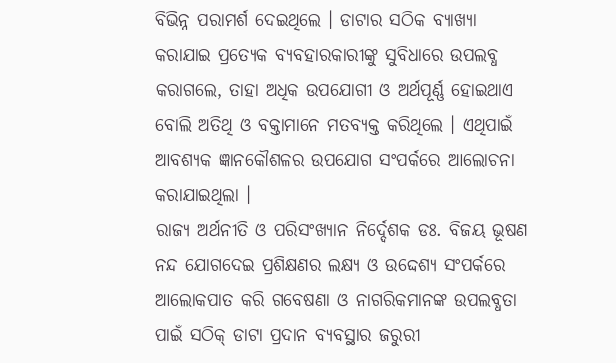ବିଭିନ୍ନ ପରାମର୍ଶ ଦେଇଥିଲେ । ଡାଟାର ସଠିକ ବ୍ୟାଖ୍ୟା କରାଯାଇ ପ୍ରତ୍ୟେକ ବ୍ୟବହାରକାରୀଙ୍କୁ ସୁବିଧାରେ ଉପଲବ୍ଧ କରାଗଲେ, ତାହା ଅଧିକ ଉପଯୋଗୀ ଓ ଅର୍ଥପୂର୍ଣ୍ଣ ହୋଇଥାଏ ବୋଲି ଅତିଥି ଓ ବକ୍ତାମାନେ ମତବ୍ୟକ୍ତ କରିଥିଲେ । ଏଥିପାଇଁ ଆବଶ୍ୟକ ଜ୍ଞାନକୌଶଳର ଉପଯୋଗ ସଂପର୍କରେ ଆଲୋଚନା କରାଯାଇଥିଲା ।
ରାଜ୍ୟ ଅର୍ଥନୀତି ଓ ପରିସଂଖ୍ୟାନ ନିର୍ଦ୍ଦେଶକ ଡଃ. ବିଜୟ ଭୂଷଣ ନନ୍ଦ ଯୋଗଦେଇ ପ୍ରଶିକ୍ଷଣର ଲକ୍ଷ୍ୟ ଓ ଉଦ୍ଦେଶ୍ୟ ସଂପର୍କରେ ଆଲୋକପାତ କରି ଗବେଷଣା ଓ ନାଗରିକମାନଙ୍କ ଉପଲବ୍ଧତା ପାଇଁ ସଠିକ୍ ଡାଟା ପ୍ରଦାନ ବ୍ୟବସ୍ଥାର ଜରୁରୀ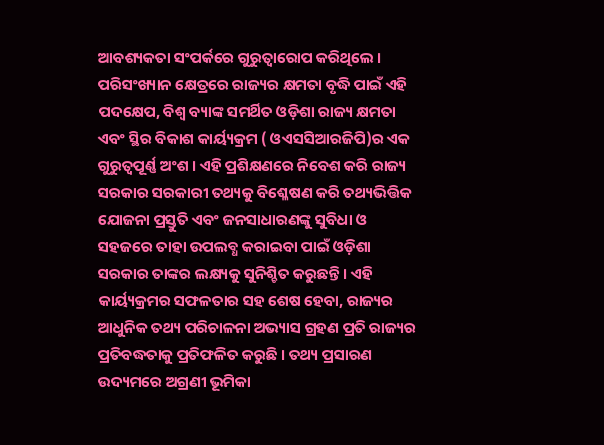ଆବଶ୍ୟକତା ସଂପର୍କରେ ଗୁରୁତ୍ୱାରୋପ କରିଥିଲେ ।
ପରିସଂଖ୍ୟାନ କ୍ଷେତ୍ରରେ ରାଜ୍ୟର କ୍ଷମତା ବୃଦ୍ଧି ପାଇଁ ଏହି ପଦକ୍ଷେପ, ବିଶ୍ୱ ବ୍ୟାଙ୍କ ସମର୍ଥିତ ଓଡ଼ିଶା ରାଜ୍ୟ କ୍ଷମତା ଏବଂ ସ୍ଥିର ବିକାଶ କାର୍ୟ୍ୟକ୍ରମ ( ଓଏସସିଆରଜିପି)ର ଏକ ଗୁରୁତ୍ୱପୂର୍ଣ୍ଣ ଅଂଶ । ଏହି ପ୍ରଶିକ୍ଷଣରେ ନିବେଶ କରି ରାଜ୍ୟ ସରକାର ସରକାରୀ ତଥ୍ୟକୁ ବିଶ୍ଳେଷଣ କରି ତଥ୍ୟଭିତ୍ତିକ ଯୋଜନା ପ୍ରସ୍ତୁତି ଏବଂ ଜନସାଧାରଣଙ୍କୁ ସୁବିଧା ଓ ସହଜରେ ତାହା ଉପଲବ୍ଧ କରାଇବା ପାଇଁ ଓଡ଼ିଶା ସରକାର ତାଙ୍କର ଲକ୍ଷ୍ୟକୁ ସୁନିଶ୍ଚିତ କରୁଛନ୍ତି । ଏହି କାର୍ୟ୍ୟକ୍ରମର ସଫଳତାର ସହ ଶେଷ ହେବା, ରାଜ୍ୟର ଆଧୁନିକ ତଥ୍ୟ ପରିଚାଳନା ଅଭ୍ୟାସ ଗ୍ରହଣ ପ୍ରତି ରାଜ୍ୟର ପ୍ରତିବଦ୍ଧତାକୁ ପ୍ରତିଫଳିତ କରୁଛି । ତଥ୍ୟ ପ୍ରସାରଣ ଉଦ୍ୟମରେ ଅଗ୍ରଣୀ ଭୂମିକା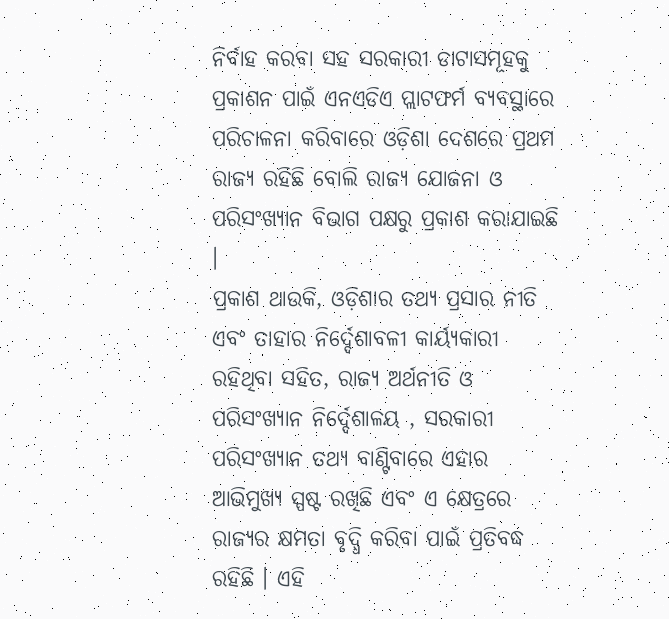ନିର୍ବାହ କରବା ସହ ସରକାରୀ ଡାଟାସମୂହକୁ ପ୍ରକାଶନ ପାଇଁ ଏନଏଡିଏ ପ୍ଲାଟଫର୍ମ ବ୍ୟବସ୍ଥାରେ ପରିଚାଳନା କରିବାରେ ଓଡ଼ିଶା ଦେଶରେ ପ୍ରଥମ ରାଜ୍ୟ ରହିଛି ବୋଲି ରାଜ୍ୟ ଯୋଜନା ଓ ପରିସଂଖ୍ୟାନ ବିଭାଗ ପକ୍ଷରୁ ପ୍ରକାଶ କରାଯାଇଛି ।
ପ୍ରକାଶ ଥାଉକି, ଓଡ଼ିଶାର ତଥ୍ୟ ପ୍ରସାର ନୀତି ଏବଂ ତାହାର ନିର୍ଦ୍ଦେଶାବଳୀ କାର୍ୟ୍ୟକାରୀ ରହିଥିବା ସହିତ, ରାଜ୍ୟ ଅର୍ଥନୀତି ଓ ପରିସଂଖ୍ୟାନ ନିର୍ଦ୍ଦେଶାଳୟ , ସରକାରୀ ପରିସଂଖ୍ୟାନ ତଥ୍ୟ ବାଣ୍ଟିବାରେ ଏହାର ଆଭିମୁଖ୍ୟ ସ୍ପଷ୍ଟ ରଖିଛି ଏବଂ ଏ କ୍ଷେତ୍ରରେ ରାଜ୍ୟର କ୍ଷମତା ବୃଦ୍ଧି କରିବା ପାଇଁ ପ୍ରତିବଦ୍ଧ ରହିଛି । ଏହି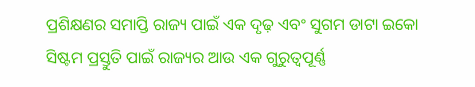ପ୍ରଶିକ୍ଷଣର ସମାପ୍ତି ରାଜ୍ୟ ପାଇଁ ଏକ ଦୃଢ଼ ଏବଂ ସୁଗମ ଡାଟା ଇକୋ ସିଷ୍ଟମ ପ୍ରସ୍ତୁତି ପାଇଁ ରାଜ୍ୟର ଆଉ ଏକ ଗୁରୁତ୍ୱପୂର୍ଣ୍ଣ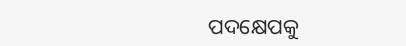ପଦକ୍ଷେପକୁ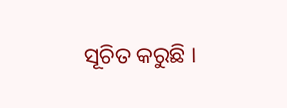ସୂଚିତ କରୁଛି ।